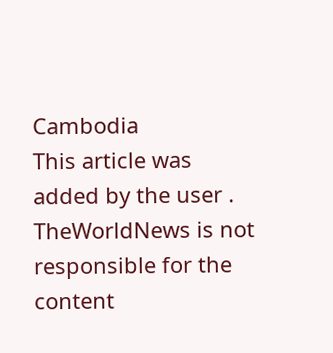Cambodia
This article was added by the user . TheWorldNews is not responsible for the content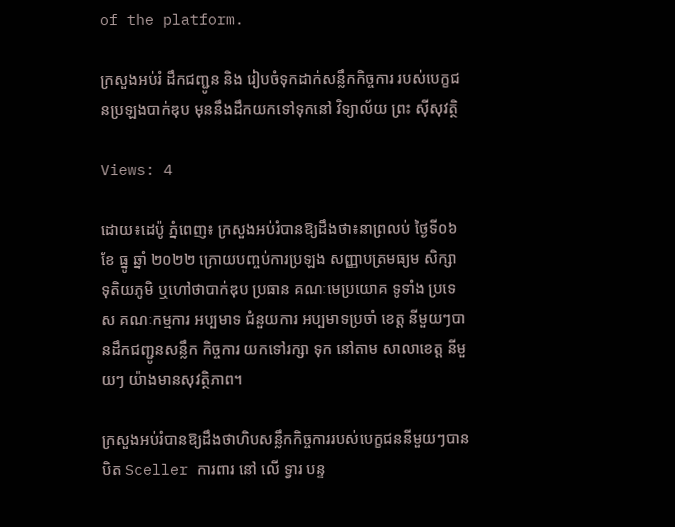of the platform.

ក្រសួងអប់រំ ដឹកជញ្ជូន និង រៀបចំទុកដាក់សន្លឹកកិច្ចការ របស់បេក្ខជនប្រឡងបាក់ឌុប មុននឹងដឹកយកទៅទុកនៅ វិទ្យាល័យ ព្រះ ស៊ីសុវត្ថិ

Views: 4

ដោយ៖ដេប៉ូ ភ្នំពេញ៖ ក្រសួងអប់រំបានឱ្យដឹងថា៖នាព្រលប់ ថ្ងៃទី០៦ ខែ ធ្នូ ឆ្នាំ ២០២២ ក្រោយបញ្ចប់ការប្រឡង សញ្ញាបត្រមធ្យម សិក្សា ទុតិយភូមិ ឬហៅថាបាក់ឌុប ប្រធាន គណៈមេប្រយោគ ទូទាំង ប្រទេស គណៈកម្មការ អប្បមាទ ជំនួយការ អប្បមាទប្រចាំ ខេត្ត នីមួយៗបានដឹកជញ្ជូនសន្លឹក កិច្ចការ យកទៅរក្សា ទុក នៅតាម សាលាខេត្ត នីមួយៗ យ៉ាងមានសុវត្ថិភាព។

ក្រសួងអប់រំបានឱ្យដឹងថាហិបសន្លឹកកិច្ចការរបស់បេក្ខជននីមួយៗបានបិត Sceller ការពារ នៅ លើ ទ្វារ បន្ទ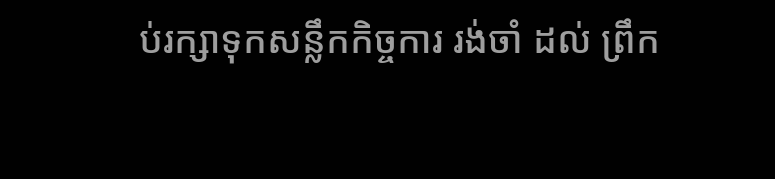ប់រក្សាទុកសន្លឹកកិច្ចការ រង់ចាំ ដល់ ព្រឹក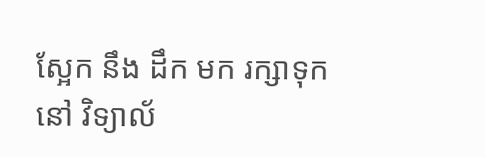ស្អែក នឹង ដឹក មក រក្សាទុក នៅ វិទ្យាល័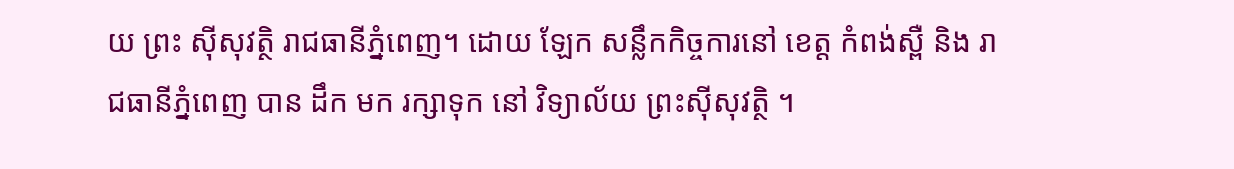យ ព្រះ ស៊ីសុវត្ថិ រាជធានីភ្នំពេញ។ ដោយ ឡែក សន្លឹកកិច្ចការនៅ ខេត្ត កំពង់ស្ពឺ និង រាជធានីភ្នំពេញ បាន ដឹក មក រក្សាទុក នៅ វិទ្យាល័យ ព្រះស៊ីសុវត្ថិ ។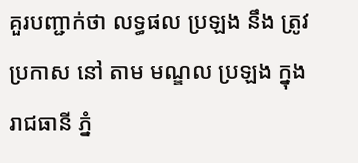គួរបញ្ជាក់ថា លទ្ធផល ប្រឡង នឹង ត្រូវ ប្រកាស នៅ តាម មណ្ឌល ប្រឡង ក្នុង រាជធានី ភ្នំ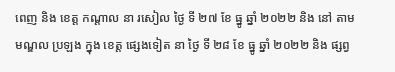ពេញ និង ខេត្ត កណ្ដាល នា រសៀល ថ្ងៃ ទី ២៧ ខែ ធ្នូ ឆ្នាំ ២០២២ និង នៅ តាម មណ្ឌល ប្រឡង ក្នុង ខេត្ត ផ្សេងទៀត នា ថ្ងៃ ទី ២៨ ខែ ធ្នូ ឆ្នាំ ២០២២ និង ផ្សព្វ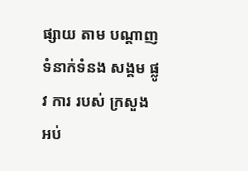ផ្សាយ តាម បណ្ដាញ ទំនាក់ទំនង សង្គម ផ្លូវ ការ របស់ ក្រសួង អប់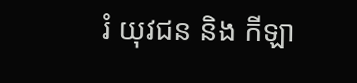រំ យុវជន និង កីឡា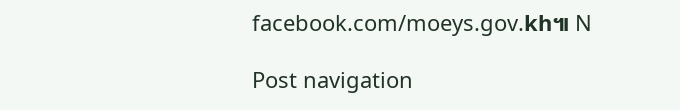facebook.com/moeys.gov.kh៕ N

Post navigation